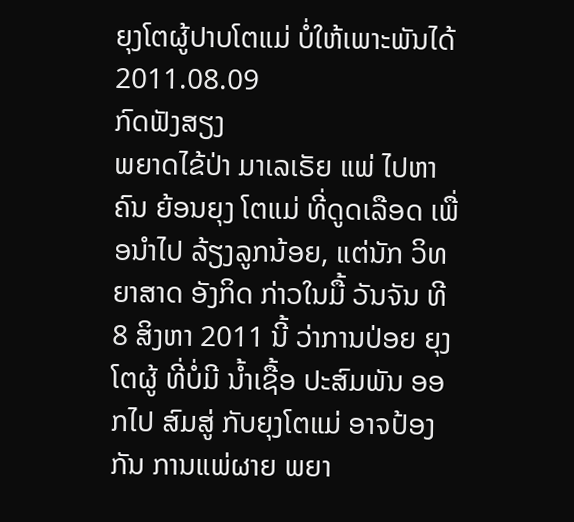ຍຸງໂຕຜູ້ປາບໂຕແມ່ ບໍ່ໃຫ້ເພາະພັນໄດ້
2011.08.09
ກົດຟັງສຽງ
ພຍາດໄຂ້ປ່າ ມາເລເຣັຍ ແພ່ ໄປຫາຄົນ ຍ້ອນຍຸງ ໂຕແມ່ ທີ່ດູດເລືອດ ເພື່ອນໍາໄປ ລ້ຽງລູກນ້ອຍ, ແຕ່ນັກ ວິທຍາສາດ ອັງກິດ ກ່າວໃນມື້ ວັນຈັນ ທີ 8 ສິງຫາ 2011 ນີ້ ວ່າການປ່ອຍ ຍຸງໂຕຜູ້ ທີ່ບໍ່ມີ ນໍ້າເຊື້ອ ປະສົມພັນ ອອກໄປ ສົມສູ່ ກັບຍຸງໂຕແມ່ ອາຈປ້ອງກັນ ການແພ່ຜາຍ ພຍາ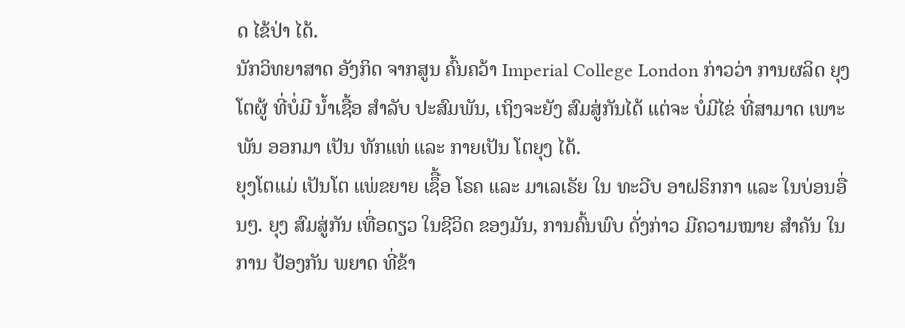ດ ໄຂ້ປ່າ ໄດ້.
ນັກວິທຍາສາດ ອັງກິດ ຈາກສູນ ຄົ້ນຄວ້າ Imperial College London ກ່າວວ່າ ການຜລິດ ຍຸງໂຕຜູ້ ທີ່ບໍ່ມີ ນໍ້າເຊື້ອ ສໍາລັບ ປະສົມພັນ, ເຖິງຈະຍັງ ສົມສູ່ກັນໄດ້ ແຕ່ຈະ ບໍ່ມີໄຂ່ ທີ່ສາມາດ ເພາະພັນ ອອກມາ ເປັນ ທັກແທ່ ແລະ ກາຍເປັນ ໂຕຍຸງ ໄດ້.
ຍຸງໂຕແມ່ ເປັນໂຕ ແພ່ຂຍາຍ ເຊຶື້ອ ໂຣຄ ແລະ ມາເລເຣັຍ ໃນ ທະວີບ ອາຝຣິກກາ ແລະ ໃນບ່ອນອື່ນໆ. ຍຸງ ສົມສູ່ກັນ ເທື່ອດຽວ ໃນຊີວິດ ຂອງມັນ, ການຄົ້ນພົບ ດັ່ງກ່າວ ມີຄວາມໝາຍ ສໍາຄັນ ໃນການ ປ້ອງກັນ ພຍາດ ທີ່ຂ້າ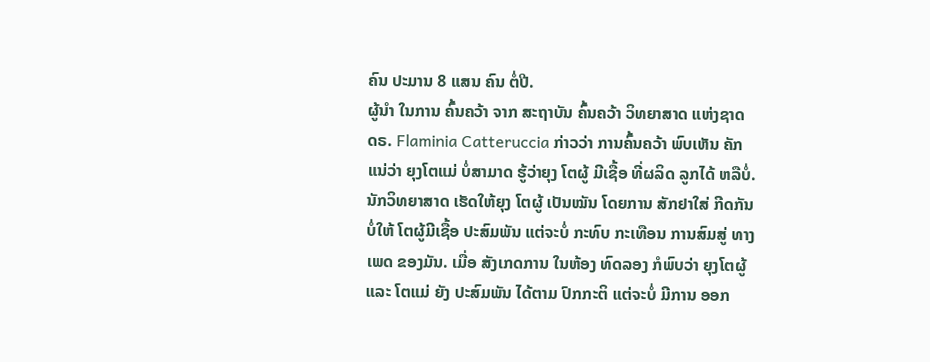ຄົນ ປະມານ 8 ແສນ ຄົນ ຕໍ່ປີ.
ຜູ້ນໍາ ໃນການ ຄົ້ນຄວ້າ ຈາກ ສະຖາບັນ ຄົ້ນຄວ້າ ວິທຍາສາດ ແຫ່ງຊາດ ດຣ. Flaminia Catteruccia ກ່າວວ່າ ການຄົ້ນຄວ້າ ພົບເຫັນ ຄັກແນ່ວ່າ ຍຸງໂຕແມ່ ບໍ່ສາມາດ ຮູ້ວ່າຍຸງ ໂຕຜູ້ ມີເຊື້ອ ທີ່ຜລິດ ລູກໄດ້ ຫລືບໍ່.
ນັກວິທຍາສາດ ເຮັດໃຫ້ຍຸງ ໂຕຜູ້ ເປັນໝັນ ໂດຍການ ສັກຢາໃສ່ ກີດກັນບໍ່ໃຫ້ ໂຕຜູ້ມີເຊື້ອ ປະສົມພັນ ແຕ່ຈະບໍ່ ກະທົບ ກະເທືອນ ການສົມສູ່ ທາງເພດ ຂອງມັນ. ເມື່ອ ສັງເກດການ ໃນຫ້ອງ ທົດລອງ ກໍພົບວ່າ ຍຸງໂຕຜູ້ ແລະ ໂຕແມ່ ຍັງ ປະສົມພັນ ໄດ້ຕາມ ປົກກະຕິ ແຕ່ຈະບໍ່ ມີການ ອອກ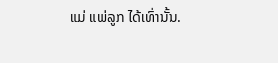ແມ່ ແພ່ລູກ ໄດ້ເທົ່ານັ້ນ.